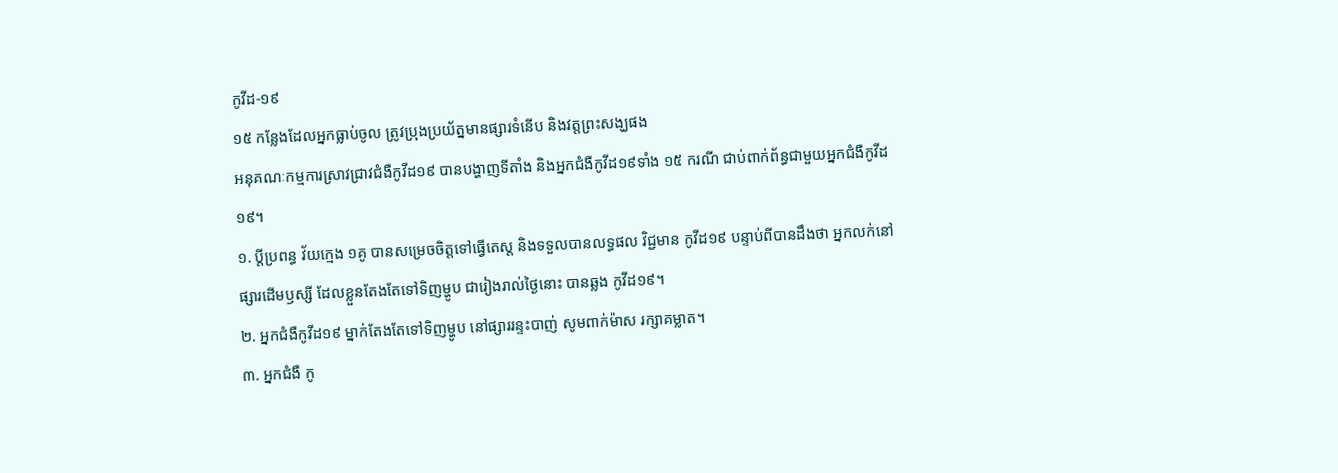កូវីដ-១៩
១៥ កន្លែងដែលអ្នកធ្លាប់ចូល ត្រូវប្រុងប្រយ័ត្នមានផ្សារទំនើប និងវត្តព្រះសង្ឃផង
អនុគណៈកម្មការស្រាវជ្រាវជំងឺកូវីដ១៩ បានបង្ហាញទីតាំង និងអ្នកជំងឺកូវីដ១៩ទាំង ១៥ ករណី ជាប់ពាក់ព័ន្ធជាមួយអ្នកជំងឺកូវីដ១៩។
១. ប្ដីប្រពន្ធ វ័យក្មេង ១គូ បានសម្រេចចិត្តទៅធ្វើតេស្ត និងទទួលបានលទ្ធផល វិជ្ជមាន កូវីដ១៩ បន្ទាប់ពីបានដឹងថា អ្នកលក់នៅ ផ្សារដើមឫស្សី ដែលខ្លួនតែងតែទៅទិញម្ហូប ជារៀងរាល់ថ្ងៃនោះ បានឆ្លង កូវីដ១៩។
២. អ្នកជំងឺកូវីដ១៩ ម្នាក់តែងតែទៅទិញម្ហូប នៅផ្សាររន្ទះបាញ់ សូមពាក់ម៉ាស រក្សាគម្លាត។
៣. អ្នកជំងឺ កូ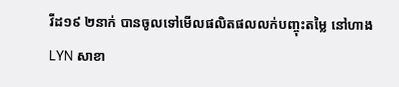វីដ១៩ ២នាក់ បានចូលទៅមើលផលិតផលលក់បញ្ចុះតម្លៃ នៅហាង LYN សាខា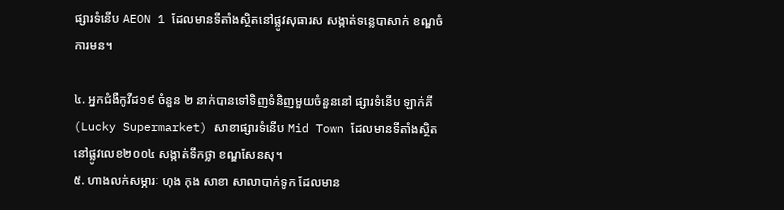ផ្សារទំនើប AEON 1 ដែលមានទីតាំងស្ថិតនៅផ្លូវសុធារស សង្កាត់ទន្លេបាសាក់ ខណ្ឌចំការមន។

៤. អ្នកជំងឺកូវីដ១៩ ចំនួន ២ នាក់បានទៅទិញទំនិញមួយចំនួននៅ ផ្សារទំនើប ឡាក់គី (Lucky Supermarket) សាខាផ្សារទំនើប Mid Town ដែលមានទីតាំងស្ថិតនៅផ្លូវលេខ២០០៤ សង្កាត់ទឹកថ្លា ខណ្ឌសែនសុ។
៥. ហាងលក់សម្ភារៈ ហុង កុង សាខា សាលាបាក់ទូក ដែលមាន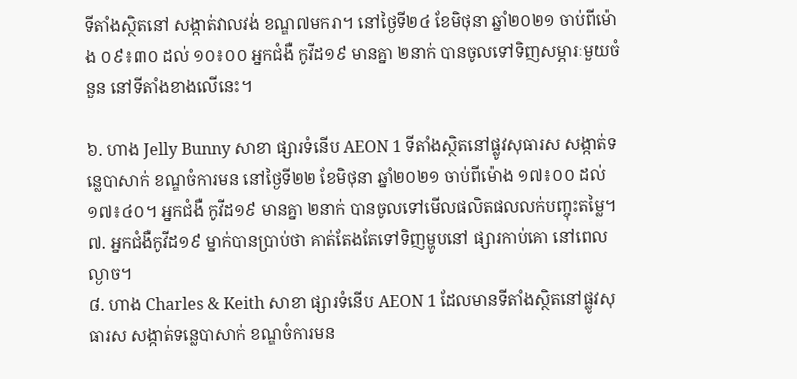ទីតាំងស្ថិតនៅ សង្កាត់វាលវង់ ខណ្ឌ៧មករា។ នៅថ្ងៃទី២៤ ខែមិថុនា ឆ្នាំ២០២១ ចាប់ពីម៉ោង ០៩៖៣០ ដល់ ១០៖០០ អ្នកជំងឺ កូវីដ១៩ មានគ្នា ២នាក់ បានចូលទៅទិញសម្ភារៈមួយចំនួន នៅទីតាំងខាងលើនេះ។

៦. ហាង Jelly Bunny សាខា ផ្សារទំនើប AEON 1 ទីតាំងស្ថិតនៅផ្លូវសុធារស សង្កាត់ទន្លេបាសាក់ ខណ្ឌចំការមន នៅថ្ងៃទី២២ ខែមិថុនា ឆ្នាំ២០២១ ចាប់ពីម៉ោង ១៧៖០០ ដល់ ១៧៖៤០។ អ្នកជំងឺ កូវីដ១៩ មានគ្នា ២នាក់ បានចូលទៅមើលផលិតផលលក់បញ្ចុះតម្លៃ។
៧. អ្នកជំងឺកូវីដ១៩ ម្នាក់បានប្រាប់ថា គាត់តែងតែទៅទិញម្ហូបនៅ ផ្សារកាប់គោ នៅពេលល្ងាច។
៨. ហាង Charles & Keith សាខា ផ្សារទំនើប AEON 1 ដែលមានទីតាំងស្ថិតនៅផ្លូវសុធារស សង្កាត់ទន្លេបាសាក់ ខណ្ឌចំការមន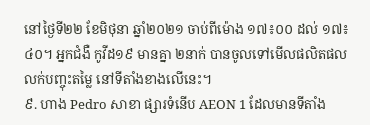នៅថ្ងៃទី២២ ខែមិថុនា ឆ្នាំ២០២១ ចាប់ពីម៉ោង ១៧៖០០ ដល់ ១៧៖៤០។ អ្នកជំងឺ កូវីដ១៩ មានគ្នា ២នាក់ បានចូលទៅមើលផលិតផលលក់បញ្ចុះតម្លៃ នៅទីតាំងខាងលើនេះ។
៩. ហាង Pedro សាខា ផ្សារទំនើប AEON 1 ដែលមានទីតាំង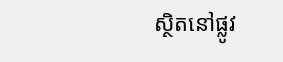ស្ថិតនៅផ្លូវ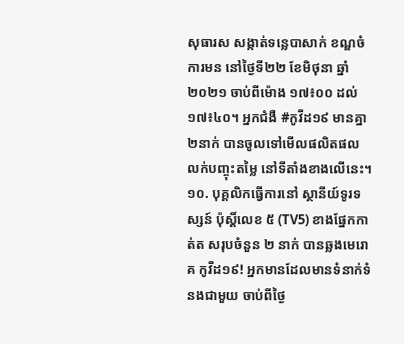សុធារស សង្កាត់ទន្លេបាសាក់ ខណ្ឌចំការមន នៅថ្ងៃទី២២ ខែមិថុនា ឆ្នាំ២០២១ ចាប់ពីម៉ោង ១៧៖០០ ដល់ ១៧៖៤០។ អ្នកជំងឺ #កូវីដ១៩ មានគ្នា ២នាក់ បានចូលទៅមើលផលិតផលលក់បញ្ចុះតម្លៃ នៅទីតាំងខាងលើនេះ។
១០. បុគ្គលិកធ្វើការនៅ ស្ថានីយ៍ទូរទស្សន៍ ប៉ុស្តិ៍លេខ ៥ (TV5) ខាងផ្នែកកាត់ត សរុបចំនួន ២ នាក់ បានឆ្លងមេរោគ កូវីដ១៩! អ្នកមានដែលមានទំនាក់ទំនងជាមួយ ចាប់ពីថ្ងៃ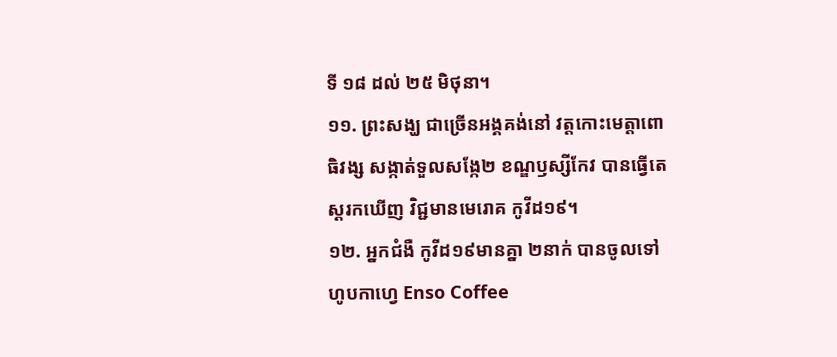ទី ១៨ ដល់ ២៥ មិថុនា។
១១. ព្រះសង្ឃ ជាច្រើនអង្គគង់នៅ វត្តកោះមេត្តាពោធិវង្ស សង្កាត់ទួលសង្កែ២ ខណ្ឌឫស្សីកែវ បានធ្វើតេស្ដរកឃើញ វិជ្ជមានមេរោគ កូវីដ១៩។
១២. អ្នកជំងឺ កូវីដ១៩មានគ្នា ២នាក់ បានចូលទៅហូបកាហ្វេ Enso Coffee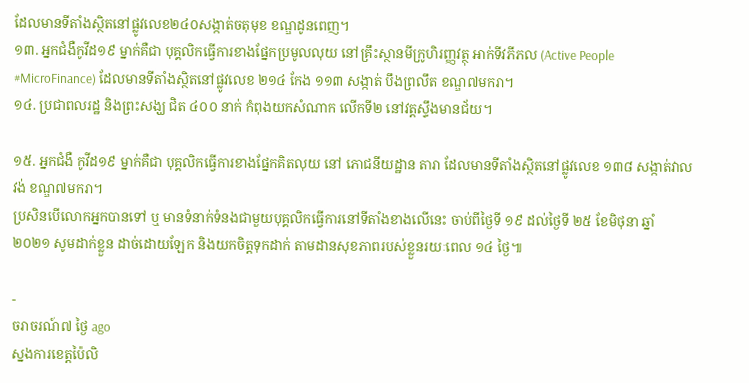ដែលមានទីតាំងស្ថិតនៅផ្លូវលេខ២៤០សង្កាត់ចតុមុខ ខណ្ឌដូនពេញ។
១៣. អ្នកជំងឺកូវីដ១៩ ម្នាក់គឺជា បុគ្គលិកធ្វើការខាងផ្នែកប្រមូលលុយ នៅគ្រឹះស្ថានមីក្រូហិរញ្ញវត្ថុ អាក់ទីវភីភល (Active People #MicroFinance) ដែលមានទីតាំងស្ថិតនៅផ្លូវលេខ ២១៤ កែង ១១៣ សង្កាត់ បឹងព្រលឹត ខណ្ឌ៧មករា។
១៤. ប្រជាពលរដ្ឋ និងព្រះសង្ឃ ជិត ៤០០ នាក់ កំពុងយកសំណាក លើកទី២ នៅវត្តស្ទឹងមានជ័យ។

១៥. អ្នកជំងឺ កូវីដ១៩ ម្នាក់គឺជា បុគ្គលិកធ្វើការខាងផ្នែកគិតលុយ នៅ ភោជនីយដ្ឋាន តារា ដែលមានទីតាំងស្ថិតនៅផ្លូវលេខ ១៣៨ សង្កាត់វាលវង់ ខណ្ឌ៧មករា។
ប្រសិនបើលោកអ្នកបានទៅ ឬ មានទំនាក់ទំនងជាមួយបុគ្គលិកធ្វើការនៅទីតាំងខាងលើនេះ ចាប់ពីថ្ងៃទី ១៩ ដល់ថ្ងៃទី ២៥ ខែមិថុនា ឆ្នាំ២០២១ សូមដាក់ខ្លួន ដាច់ដោយឡែក និងយកចិត្តទុកដាក់ តាមដានសុខភាពរបស់ខ្លួនរយៈពេល ១៤ ថ្ងៃ៕

-
ចរាចរណ៍៧ ថ្ងៃ ago
ស្នងការខេត្តប៉ៃលិ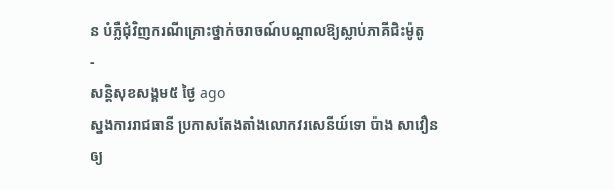ន បំភ្លឺជុំវិញករណីគ្រោះថ្នាក់ចរាចណ៍បណ្តាលឱ្យស្លាប់ភាគីជិះម៉ូតូ
-
សន្តិសុខសង្គម៥ ថ្ងៃ ago
ស្នងការរាជធានី ប្រកាសតែងតាំងលោកវរសេនីយ៍ទោ ប៉ាង សាវឿន ឲ្យ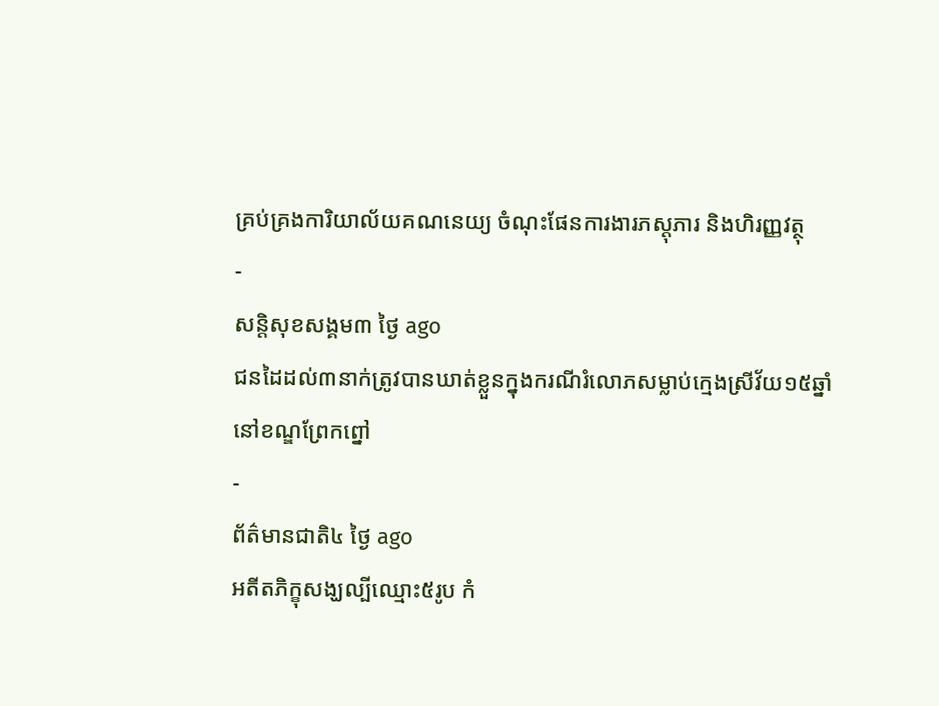គ្រប់គ្រងការិយាល័យគណនេយ្យ ចំណុះផែនការងារភស្តុភារ និងហិរញ្ញវត្ថុ
-
សន្តិសុខសង្គម៣ ថ្ងៃ ago
ជនដៃដល់៣នាក់ត្រូវបានឃាត់ខ្លួនក្នុងករណីរំលោភសម្លាប់ក្មេងស្រីវ័យ១៥ឆ្នាំនៅខណ្ឌព្រែកព្នៅ
-
ព័ត៌មានជាតិ៤ ថ្ងៃ ago
អតីតភិក្ខុសង្ឃល្បីឈ្មោះ៥រូប កំ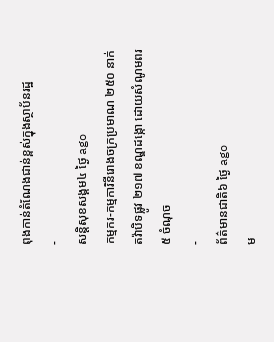ពុងកាន់តំណែងជាន់ខ្ពស់ក្នុងស្ថាប័នរដ្ឋ
-
សន្តិសុខសង្គម៤ ថ្ងៃ ago
កម្មករ-កម្មការិនីរោងចក្រប្រមាណ ២៥០ នាក់ តវ៉ាបិទផ្លូវ ២១៧ ខណ្ឌដង្កោ ដោយសំណូមពរ ៥ ចំណុច
-
ព័ត៌មានជាតិ៦ ថ្ងៃ ago
ម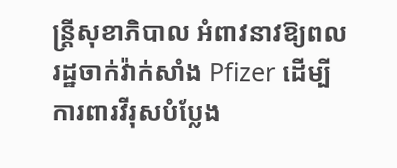ន្ត្រីសុខាភិបាល អំពាវនាវឱ្យពលរដ្ឋចាក់វ៉ាក់សាំង Pfizer ដើម្បីការពារវីរុសបំប្លែង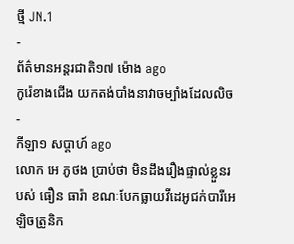ថ្មី JN.1
-
ព័ត៌មានអន្ដរជាតិ១៧ ម៉ោង ago
កូរ៉េខាងជើង យកតង់បាំងនាវាចម្បាំងដែលលិច
-
កីឡា១ សប្តាហ៍ ago
លោក អេ ភូថង ប្រាប់ថា មិនដឹងរឿងផ្ទាល់ខ្លួនរបស់ ធឿន ធារ៉ា ខណៈបែកធ្លាយវីដេអូជក់បារីអេឡិចត្រូនិក